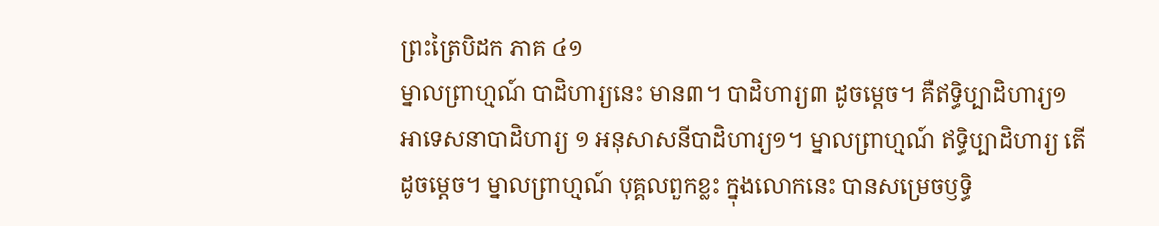ព្រះត្រៃបិដក ភាគ ៤១
ម្នាលព្រាហ្មណ៍ បាដិហារ្យនេះ មាន៣។ បាដិហារ្យ៣ ដូចម្ដេច។ គឺឥទ្ធិប្បាដិហារ្យ១ អាទេសនាបាដិហារ្យ ១ អនុសាសនីបាដិហារ្យ១។ ម្នាលព្រាហ្មណ៍ ឥទ្ធិប្បាដិហារ្យ តើដូចម្ដេច។ ម្នាលព្រាហ្មណ៍ បុគ្គលពួកខ្លះ ក្នុងលោកនេះ បានសម្រេចឫទ្ធិ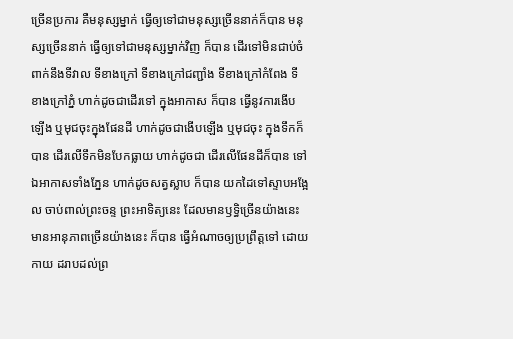ច្រើនប្រការ គឺមនុស្សម្នាក់ ធ្វើឲ្យទៅជាមនុស្សច្រើននាក់ក៏បាន មនុស្សច្រើននាក់ ធ្វើឲ្យទៅជាមនុស្សម្នាក់វិញ ក៏បាន ដើរទៅមិនជាប់ចំពាក់នឹងទីវាល ទីខាងក្រៅ ទីខាងក្រៅជញ្ជាំង ទីខាងក្រៅកំពែង ទីខាងក្រៅភ្នំ ហាក់ដូចជាដើរទៅ ក្នុងអាកាស ក៏បាន ធ្វើនូវការងើបឡើង ឬមុជចុះក្នុងផែនដី ហាក់ដូចជាងើបឡើង ឬមុជចុះ ក្នុងទឹកក៏បាន ដើរលើទឹកមិនបែកធ្លាយ ហាក់ដូចជា ដើរលើផែនដីក៏បាន ទៅឯអាកាសទាំងភ្នែន ហាក់ដូចសត្វស្លាប ក៏បាន យកដៃទៅស្ទាបអង្អែល ចាប់ពាល់ព្រះចន្ទ ព្រះអាទិត្យនេះ ដែលមានឫទ្ធិច្រើនយ៉ាងនេះ មានអានុភាពច្រើនយ៉ាងនេះ ក៏បាន ធ្វើអំណាចឲ្យប្រព្រឹត្តទៅ ដោយកាយ ដរាបដល់ព្រ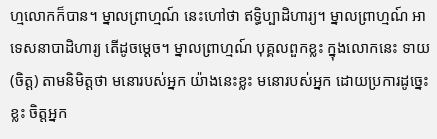ហ្មលោកក៏បាន។ ម្នាលព្រាហ្មណ៍ នេះហៅថា ឥទ្ធិប្បាដិហារ្យ។ ម្នាលព្រាហ្មណ៍ អាទេសនាបាដិហារ្យ តើដូចម្ដេច។ ម្នាលព្រាហ្មណ៍ បុគ្គលពួកខ្លះ ក្នុងលោកនេះ ទាយ (ចិត្ត) តាមនិមិត្តថា មនោរបស់អ្នក យ៉ាងនេះខ្លះ មនោរបស់អ្នក ដោយប្រការដូច្នេះខ្លះ ចិត្តអ្នក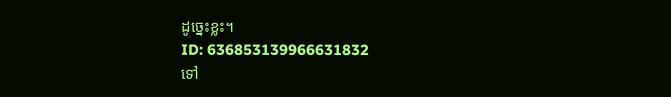ដូច្នេះខ្លះ។
ID: 636853139966631832
ទៅ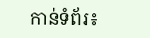កាន់ទំព័រ៖